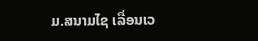ມ.ສນາມໄຊ ເລື່ອນເວ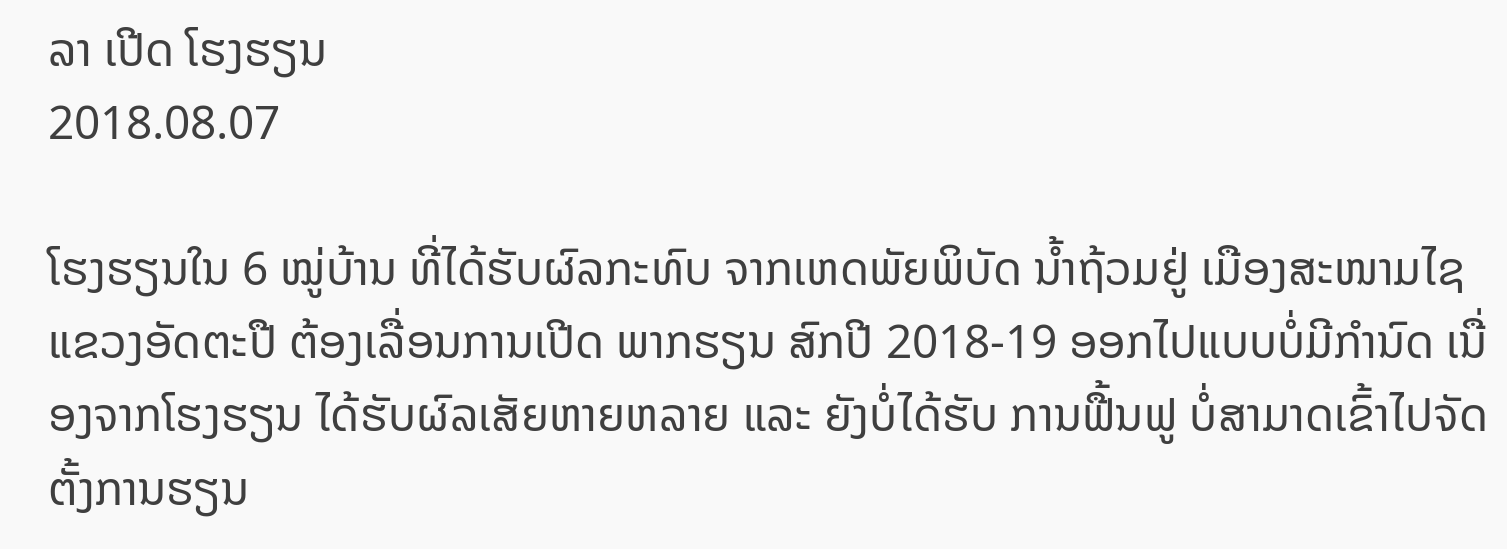ລາ ເປີດ ໂຮງຮຽນ
2018.08.07

ໂຮງຮຽນໃນ 6 ໝູ່ບ້ານ ທີ່ໄດ້ຮັບຜົລກະທົບ ຈາກເຫດພັຍພິບັດ ນໍ້າຖ້ວມຢູ່ ເມືອງສະໜາມໄຊ ແຂວງອັດຕະປື ຕ້ອງເລື່ອນການເປີດ ພາກຮຽນ ສົກປີ 2018-19 ອອກໄປແບບບໍ່ມີກຳນົດ ເນື່ອງຈາກໂຮງຮຽນ ໄດ້ຮັບຜົລເສັຍຫາຍຫລາຍ ແລະ ຍັງບໍ່ໄດ້ຮັບ ການຟື້ນຟູ ບໍ່ສາມາດເຂົ້າໄປຈັດຕັ້ງການຮຽນ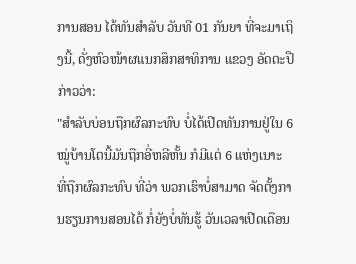ການສອນ ໄດ້ທັນສໍາລັບ ວັນທີ 01 ກັນຍາ ທີ່ຈະມາເຖິງນີ້, ດັ່ງຫົວໜ້າຜແນກສຶກສາທິການ ແຂວງ ອັດຕະປື ກ່າວວ່າ:
"ສຳລັບບ່ອນຖືກຜົລກະທົບ ບໍ່ໄດ້ເປີດທັນການຢູ່ໃນ 6 ໝູ່ບ້ານໂຕນີ້ມັນຖືກອີ່ຫລີຫັ້ນ ກໍມີແຕ່ 6 ແຫ່ງເນາະ ທີ່ຖືກຜົລກະທົບ ທີ່ວ່າ ພວກເຮົາບໍ່ສາມາດ ຈັດຕັ້ງການຮຽນການສອນໄດ້ ກໍ່ຍັງບໍ່ທັນຮູ້ ວັນເວລາເປີດເດືອນ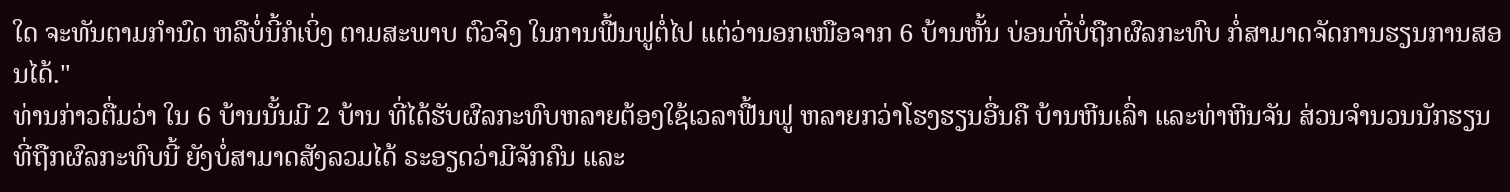ໃດ ຈະທັນຕາມກຳນົດ ຫລືບໍ່ນີ້ກໍເບິ່ງ ຕາມສະພາບ ຕົວຈິງ ໃນການຟື້ນຟູຕໍ່ໄປ ແຕ່ວ່ານອກເໜືອຈາກ 6 ບ້ານຫັ້ນ ບ່ອນທີ່ບໍ່ຖືກຜົລກະທົບ ກໍ່ສາມາດຈັດການຮຽນການສອນໄດ້."
ທ່ານກ່າວຕື່ມວ່າ ໃນ 6 ບ້ານນັ້ນມີ 2 ບ້ານ ທີ່ໄດ້ຮັບຜົລກະທົບຫລາຍຕ້ອງໃຊ້ເວລາຟື້ນຟູ ຫລາຍກວ່າໂຮງຮຽນອື່ນຄື ບ້ານຫີນເລົ່າ ແລະທ່າຫີນຈັນ ສ່ວນຈຳນວນນັກຮຽນ ທີ່ຖືກຜົລກະທົບນີ້ ຍັງບໍ່ສາມາດສັງລວມໄດ້ ຣະອຽດວ່າມີຈັກຄົນ ແລະ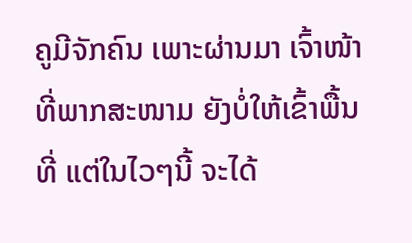ຄູມີຈັກຄົນ ເພາະຜ່ານມາ ເຈົ້າໜ້າທີ່ພາກສະໜາມ ຍັງບໍ່ໃຫ້ເຂົ້າພື້ນທີ່ ແຕ່ໃນໄວໆນີ້ ຈະໄດ້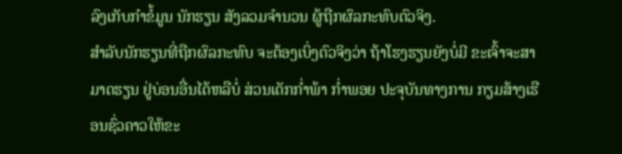ລົງເກັບກຳຂໍ້ມູນ ນັກຮຽນ ສັງລວມຈຳນວນ ຜູ້ຖືກຜົລກະທົບຕົວຈິງ.
ສຳລັບນັກຮຽນທີ່ຖືກຜົລກະທົບ ຈະຕ້ອງເບິ່ງຕົວຈິງວ່າ ຖ້າໂຮງຮຽນຍັງບໍ່ມີ ຂະເຈົ້າຈະສາມາດຮຽນ ຢູ່ບ່ອນອື່ນໄດ້ຫລືບໍ່ ສ່ວນເດັກກ່ຳພ້າ ກ່ຳພອຍ ປະຈຸບັນທາງການ ກຽມສ້າງເຮືອນຊົ່ວຄາວໃຫ້ຂະ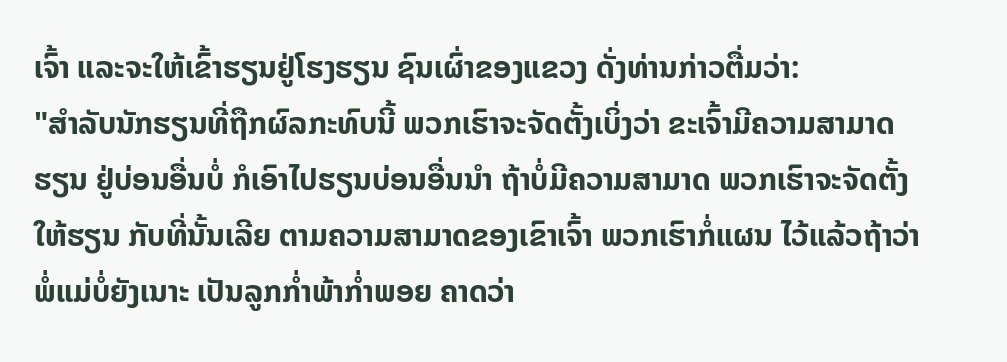ເຈົ້າ ແລະຈະໃຫ້ເຂົ້າຮຽນຢູ່ໂຮງຮຽນ ຊົນເຜົ່າຂອງແຂວງ ດັ່ງທ່ານກ່າວຕື່ມວ່າ:
"ສຳລັບນັກຮຽນທີ່ຖືກຜົລກະທົບນີ້ ພວກເຮົາຈະຈັດຕັ້ງເບິ່ງວ່າ ຂະເຈົ້າມີຄວາມສາມາດຮຽນ ຢູ່ບ່ອນອື່ນບໍ່ ກໍເອົາໄປຮຽນບ່ອນອື່ນນຳ ຖ້າບໍ່ມີຄວາມສາມາດ ພວກເຮົາຈະຈັດຕັ້ງໃຫ້ຮຽນ ກັບທີ່ນັ້ນເລີຍ ຕາມຄວາມສາມາດຂອງເຂົາເຈົ້າ ພວກເຮົາກໍ່ແຜນ ໄວ້ແລ້ວຖ້າວ່າ ພໍ່ແມ່ບໍ່ຍັງເນາະ ເປັນລູກກ່ຳພ້າກ່ຳພອຍ ຄາດວ່າ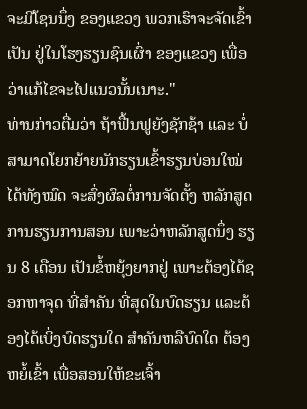ຈະມີໂຊນນຶ່ງ ຂອງແຂວງ ພວກເຮົາຈະຈັດເຂົ້າເປັນ ຢູ່ໃນໂຮງຮຽນຊົນເຜົ່າ ຂອງແຂວງ ເພື່ອວ່າແກ້ໄຂຈະໄປແນວນັ້ນເນາະ."
ທ່ານກ່າວຕື່ມວ່າ ຖ້າຟື້ນຟູຍັງຊັກຊ້າ ແລະ ບໍ່ສາມາດໂຍກຍ້າຍນັກຮຽນເຂົ້າຮຽນບ່ອນໃໝ່ ໄດ້ທັງໝົດ ຈະສົ່ງຜົລຕໍ່ການຈັດຕັ້ງ ຫລັກສູດ ການຮຽນການສອນ ເພາະວ່າຫລັກສູດນຶ່ງ ຮຽນ 8 ເດືອນ ເປັນຂໍ້ຫຍຸ້ງຍາກຢູ່ ເພາະຕ້ອງໄດ້ຊອກຫາຈຸດ ທີ່ສຳຄັນ ທີ່ສຸດໃນບົດຮຽນ ແລະຕ້ອງໄດ້ເບິ່ງບົດຮຽນໃດ ສຳຄັນຫລືບົດໃດ ຕ້ອງຫຍໍ້ເຂົ້າ ເພື່ອສອນໃຫ້ຂະເຈົ້າ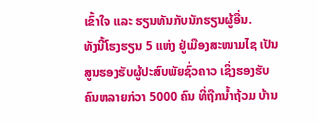ເຂົ້າໃຈ ແລະ ຮຽນທັນກັບນັກຮຽນຜູ້ອື່ນ.
ທັງນີ້ໂຮງຮຽນ 5 ແຫ່ງ ຢູ່ເມືອງສະໜາມໄຊ ເປັນສູນຮອງຮັບຜູ້ປະສົບພັຍຊົ່ວຄາວ ເຊິ່ງຮອງຮັບຄົນຫລາຍກ່ວາ 5000 ຄົນ ທີ່ຖືກນໍ້າຖ້ວມ ບ້ານ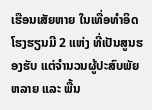ເຮືອນເສັຍຫາຍ ໃນເທື່ອທຳອິດ ໂຮງຮຽນມີ 2 ແຫ່ງ ທີ່ເປັນສູນຮອງຮັບ ແຕ່ຈຳນວນຜູ້ປະສົບພັຍ ຫລາຍ ແລະ ພື້ນ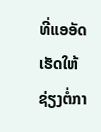ທີ່ແອອັດ ເຮັດໃຫ້ຊ່ຽງຕໍ່ກາ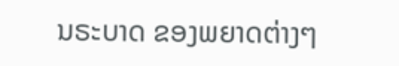ນຣະບາດ ຂອງພຍາດຕ່າງໆ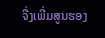ຈື່ງເພີ່ມສູນຮອງ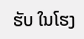ຮັບ ໃນໂຮງ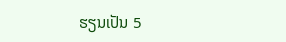ຮຽນເປັນ 5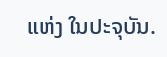ແຫ່ງ ໃນປະຈຸບັນ.